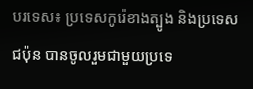បរទេស៖ ប្រទេសកូរ៉េខាងត្បូង និងប្រទេសជប៉ុន បានចូលរួមជាមួយប្រទេ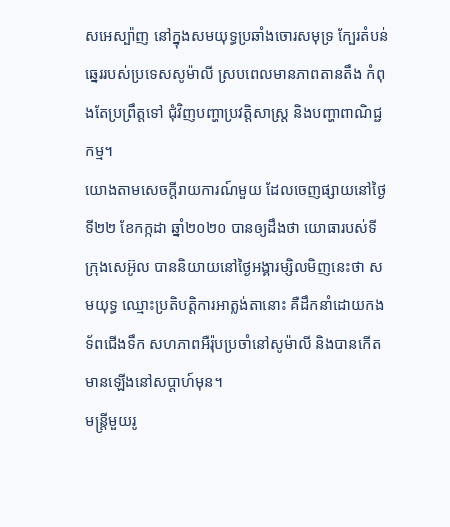សអេស្ប៉ាញ នៅក្នុងសមយុទ្ធប្រឆាំងចោរសមុទ្រ ក្បែរតំបន់ឆ្នេររបស់ប្រទេសសូម៉ាលី ស្របពេលមានភាពតានតឹង កំពុងតែប្រព្រឹត្តទៅ ជុំវិញបញ្ហាប្រវត្តិសាស្ត្រ និងបញ្ហាពាណិជ្ជកម្ម។
យោងតាមសេចក្តីរាយការណ៍មួយ ដែលចេញផ្សាយនៅថ្ងៃទី២២ ខែកក្កដា ឆ្នាំ២០២០ បានឲ្យដឹងថា យោធារបស់ទីក្រុងសេអ៊ូល បាននិយាយនៅថ្ងៃអង្គារម្សិលមិញនេះថា សមយុទ្ធ ឈ្មោះប្រតិបត្តិការអាត្លង់តានោះ គឺដឹកនាំដោយកងទ័ពជើងទឹក សហភាពអឺរ៉ុបប្រចាំនៅសូម៉ាលី និងបានកើតមានឡើងនៅសប្ដាហ៍មុន។
មន្ត្រីមួយរូ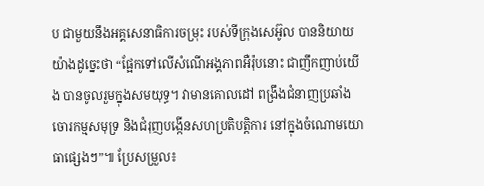ប ជាមួយនឹងអគ្គសេនាធិការចម្រុះ របស់ទីក្រុងសេអ៊ូល បាននិយាយយ៉ាងដូច្នេះថា “ផ្អែកទៅលើសំណើអង្គភាពអឺរ៉ុបនោះ ជាញឹកញាប់យើង បានចូលរួមក្នុងសមយុទ្ធ។ វាមានគោលដៅ ពង្រឹងជំនាញប្រឆាំងចោរកម្មសមុទ្រ និងជំរុញបង្កើនសហប្រតិបត្តិការ នៅក្នុងចំណោមយោធាផ្សេងៗ”៕ ប្រែសម្រួល៖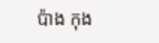ប៉ាង កុង